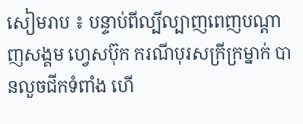សៀមរាប ៖ បន្ទាប់ពីល្បីល្បាញពេញបណ្តាញសង្គម ហ្វេសប៊ុក ករណីបុរសក្រីក្រម្នាក់ បានលួចជីកទំពាំង ហើ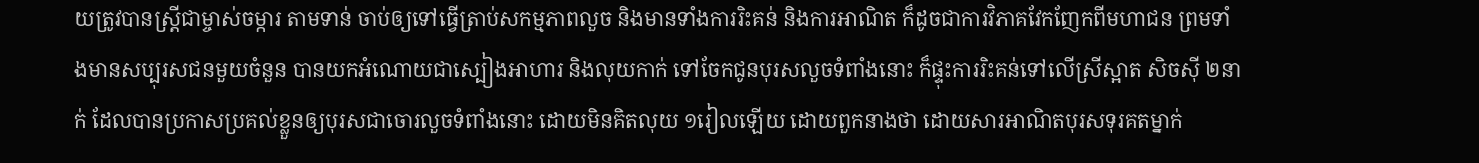យត្រូវបានស្ត្រីជាម្ចាស់ចម្ការ តាមទាន់ ចាប់ឲ្យទៅធ្វើត្រាប់សកម្មភាពលួច និងមានទាំងការរិះគន់ និងការអាណិត ក៏ដូចជាការវិភាគវែកញែកពីមហាជន ព្រមទាំងមានសប្បុរសជនមួយចំនួន បានយកអំណោយជាស្បៀងអាហារ និងលុយកាក់ ទៅចែកជូនបុរសលួចទំពាំងនោះ ក៏ផ្ទុះការរិះគន់ទៅលើស្រីស្អាត សិចស៊ី ២នាក់ ដែលបានប្រកាសប្រគល់ខ្លួនឲ្យបុរសជាចោរលួចទំពាំងនោះ ដោយមិនគិតលុយ ១រៀលឡើយ ដោយពួកនាងថា ដោយសារអាណិតបុរសទុរគតម្នាក់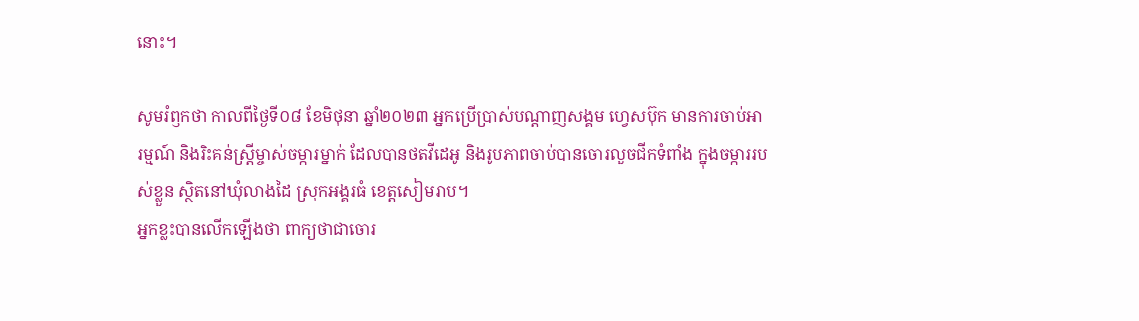នោះ។

សូមរំឭកថា កាលពីថ្ងៃទី០៨ ខែមិថុនា ឆ្នាំ២០២៣ អ្នកប្រើប្រាស់បណ្តាញសង្គម ហ្វេសប៊ុក មានការចាប់អារម្មណ៍ និងរិះគន់ស្ត្រីម្ចាស់ចម្ការម្នាក់ ដែលបានថតវីដេអូ និងរូបភាពចាប់បានចោរលួចជីកទំពាំង ក្នុងចម្ការរបស់ខ្លួន ស្ថិតនៅឃុំលាងដៃ ស្រុកអង្គរធំ ខេត្តសៀមរាប។
អ្នកខ្លះបានលើកឡើងថា ពាក្យថាជាចោរ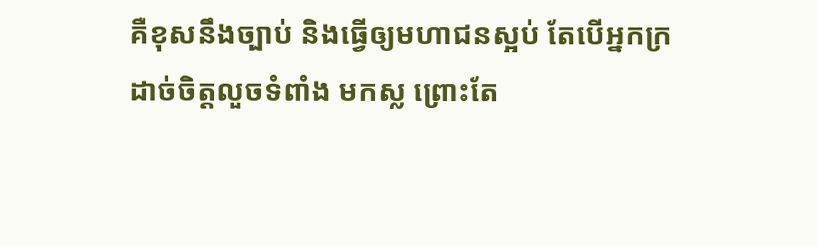គឺខុសនឹងច្បាប់ និងធ្វើឲ្យមហាជនស្អប់ តែបើអ្នកក្រ ដាច់ចិត្តលួចទំពាំង មកស្ល ព្រោះតែ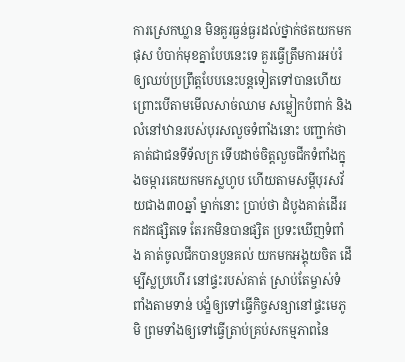ការស្រេកឃ្លាន មិនគួរធ្ងន់ធ្ងរដល់ថ្នាក់ថតយកមកផុស បំបាក់មុខគ្នាបែបនេះទេ គួរធ្វើត្រឹមការអប់រំឲ្យឈប់ប្រព្រឹត្តបែបនេះបន្តទៀតទៅបានហើយ ព្រោះបើតាមមើលសាច់ឈាម សម្លៀកបំពាក់ និងលំនៅឋានរបស់បុរសលួចទំពាំងនោះ បញ្ជាក់ថា គាត់ជាជនទីទ័លក្រ ទើបដាច់ចិត្តលួចជីកទំពាំងក្នុងចម្ការគេយកមកស្លហូប ហើយតាមសម្តីបុរសវ័យជាង៣០ឆ្នាំ ម្នាក់នោះ ប្រាប់ថា ដំបូងគាត់ដើររកដកផ្សិតទេ តែរកមិនបានផ្សិត ប្រទះឃើញទំពាំង គាត់ចូលជីកបានបួនគល់ យកមកអង្គុយចិត ដើម្បីស្លប្រហើរ នៅផ្ទះរបស់គាត់ ស្រាប់តែម្ចាស់ទំពាំងតាមទាន់ បង្ខំឲ្យទៅធ្វើកិច្ចសន្យានៅផ្ទះមេភូមិ ព្រមទាំងឲ្យទៅធ្វើត្រាប់គ្រប់សកម្មភាពនៃ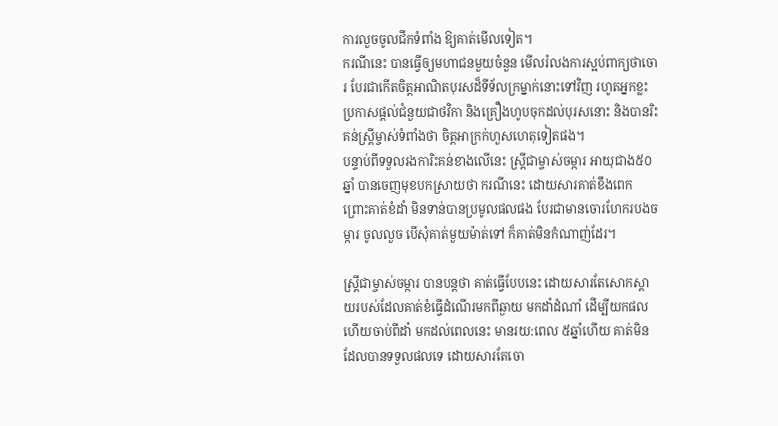ការលួចចូលជីកទំពាំង ឱ្យគាត់មើលទៀត។
ករណីនេះ បានធ្វើឲ្យមហាជនមួយចំនួន មើលរំលងការស្អប់ពាក្យថាចោរ បែរជាកើតចិត្តអាណិតបុរសដ៏ទីទ័លក្រម្នាក់នោះទៅវិញ រហូតអ្នកខ្លះ ប្រកាសផ្តល់ជំនួយជាថវិកា និងគ្រឿងហូបចុកដល់បុរសនោះ និងបានរិះគន់ស្ត្រីម្ចាស់ទំពាំងថា ចិត្តអាក្រក់ហួសហេតុទៀតផង។
បន្ទាប់ពីទទួលរងការិះគន់ខាងលើនេះ ស្ត្រីជាម្ចាស់ចម្ការ អាយុជាង៥០ឆ្នាំ បានចេញមុខបកស្រាយថា ករណីនេះ ដោយសារគាត់ខឹងពេក ព្រោះគាត់ខំដាំ មិនទាន់បានប្រមូលផលផង បែរជាមានចោរហែករបងចម្ការ ចូលលួច បើសុំគាត់មួយម៉ាត់ទៅ ក៏គាត់មិនកំណាញ់ដែរ។

ស្ត្រីជាម្ចាស់ចម្ការ បានបន្តថា គាត់ធ្វើបែបនេះ ដោយសារតែសោកស្តាយរបស់ដែលគាត់ខំធ្វើដំណើរមកពីឆ្ងាយ មកដាំដំណាំ ដើម្បីយកផល ហើយចាប់ពីដាំ មកដល់ពេលនេះ មានរយ:ពេល ៥ឆ្នាំហើយ គាត់មិនដែលបានទទួលផលទេ ដោយសារតែចោ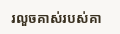រលួចគាស់របស់គា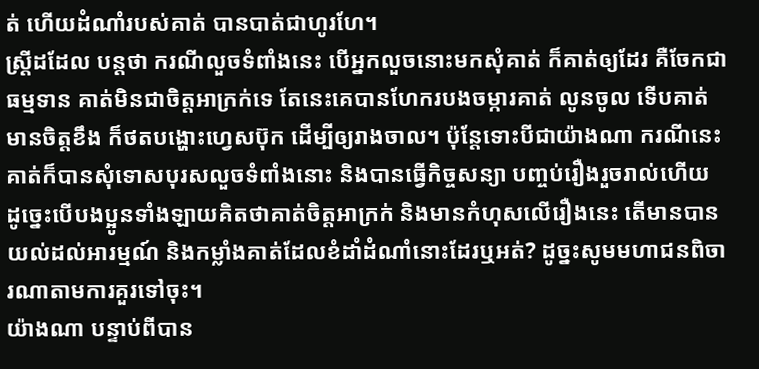ត់ ហើយដំណាំរបស់គាត់ បានបាត់ជាហូរហែ។
ស្ត្រីដដែល បន្តថា ករណីលួចទំពាំងនេះ បើអ្នកលួចនោះមកសុំគាត់ ក៏គាត់ឲ្យដែរ គឺចែកជាធម្មទាន គាត់មិនជាចិត្តអាក្រក់ទេ តែនេះគេបានហែករបងចម្ការគាត់ លូនចូល ទើបគាត់មានចិត្តខឹង ក៏ថតបង្ហោះហ្វេសប៊ុក ដើម្បីឲ្យរាងចាល។ ប៉ុន្តែទោះបីជាយ៉ាងណា ករណីនេះ គាត់ក៏បានសុំទោសបុរសលួចទំពាំងនោះ និងបានធ្វើកិច្ចសន្យា បញ្ចប់រឿងរួចរាល់ហើយ ដូច្នេះបើបងប្អូនទាំងឡាយគិតថាគាត់ចិត្តអាក្រក់ និងមានកំហុសលើរឿងនេះ តើមានបានយល់ដល់អារម្មណ៍ និងកម្លាំងគាត់ដែលខំដាំដំណាំនោះដែរឬអត់? ដូច្នះសូមមហាជនពិចារណាតាមការគួរទៅចុះ។
យ៉ាងណា បន្ទាប់ពីបាន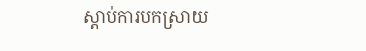ស្តាប់ការបកស្រាយ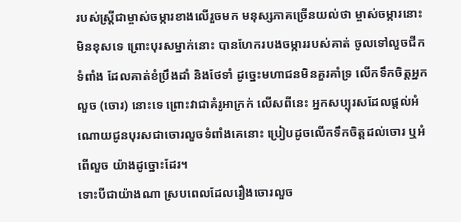របស់ស្ត្រីជាម្ចាស់ចម្ការខាងលើរួចមក មនុស្សភាគច្រើនយល់ថា ម្ចាស់ចម្ការនោះមិនខុសទេ ព្រោះបុរសម្នាក់នោះ បានហែករបងចម្ការរបស់គាត់ ចូលទៅលួចជីកទំពាំង ដែលគាត់ខំប្រឹងដាំ និងថែទាំ ដូច្នេះមហាជនមិនគួរគាំទ្រ លើកទឹកចិត្តអ្នកលួច (ចោរ) នោះទេ ព្រោះវាជាគំរូអាក្រក់ លើសពីនេះ អ្នកសប្បុរសដែលផ្តល់អំណោយជូនបុរសជាចោរលួចទំពាំងគេនោះ ប្រៀបដូចលើកទឹកចិត្តដល់ចោរ ឬអំពើលួច យ៉ាងដូច្នោះដែរ។
ទោះបីជាយ៉ាងណា ស្របពេលដែលរឿងចោរលួច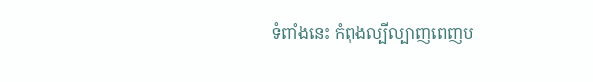ទំពាំងនេះ កំពុងល្បីល្បាញពេញប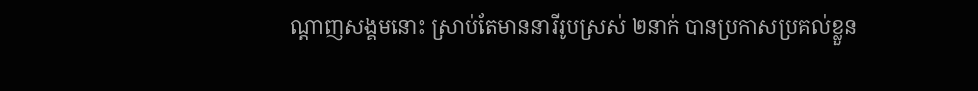ណ្តាញសង្គមនោះ ស្រាប់តែមាននារីរូបស្រស់ ២នាក់ បានប្រកាសប្រគល់ខ្លួន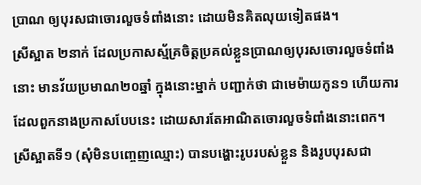ប្រាណ ឲ្យបុរសជាចោរលួចទំពាំងនោះ ដោយមិនគិតលុយទៀតផង។
ស្រីស្អាត ២នាក់ ដែលប្រកាសស្ម័គ្រចិត្តប្រគល់ខ្លួនប្រាណឲ្យបុរសចោរលួចទំពាំងនោះ មានវ័យប្រមាណ២០ឆ្នាំ ក្នុងនោះម្នាក់ បញ្ជាក់ថា ជាមេម៉ាយកូន១ ហើយការដែលពួកនាងប្រកាសបែបនេះ ដោយសារតែអាណិតចោរលួចទំពាំងនោះពេក។
ស្រីស្អាតទី១ (សុំមិនបញ្ចេញឈ្មោះ) បានបង្ហោះរូបរបស់ខ្លួន និងរូបបុរសជា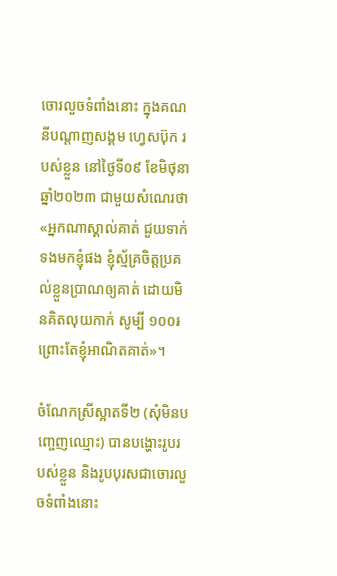ចោរលួចទំពាំងនោះ ក្នុងគណនីបណ្តាញសង្គម ហ្វេសប៊ុក របស់ខ្លួន នៅថ្ងៃទី០៩ ខែមិថុនា ឆ្នាំ២០២៣ ជាមួយសំណេរថា «អ្នកណាស្គាល់គាត់ ជួយទាក់ទងមកខ្ញុំផង ខ្ញុំស្ម័គ្រចិត្តប្រគល់ខ្លួនប្រាណឲ្យគាត់ ដោយមិនគិតលុយកាក់ សូម្បី ១០០៛ ព្រោះតែខ្ញុំអាណិតគាត់»។

ចំណែកស្រីស្អាតទី២ (សុំមិនបញ្ចេញឈ្មោះ) បានបង្ហោះរូបរបស់ខ្លួន និងរូបបុរសជាចោរលួចទំពាំងនោះ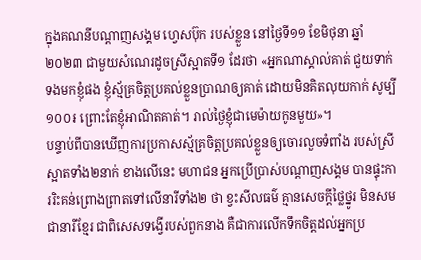ក្នុងគណនីបណ្តាញសង្គម ហ្វេសប៊ុក របស់ខ្លួន នៅថ្ងៃទី១១ ខែមិថុនា ឆ្នាំ២០២៣ ជាមួយសំណេរដូចស្រីស្អាតទី១ ដែរថា «អ្នកណាស្គាល់គាត់ ជួយទាក់ទងមកខ្ញុំផង ខ្ញុំស្ម័គ្រចិត្តប្រគល់ខ្លួនប្រាណឲ្យគាត់ ដោយមិនគិតលុយកាក់ សូម្បី ១០០៛ ព្រោះតែខ្ញុំអាណិតគាត់។ រាល់ថ្ងៃខ្ញុំជាមេម៉ាយកូនមួយ»។
បន្ទាប់ពីបានឃើញការប្រកាសស្ម័គ្រចិត្តប្រគល់ខ្លួនឲ្យចោរលួចទំពាំង របស់ស្រីស្អាតទាំង២នាក់ ខាងលើនេះ មហាជន អ្នកប្រើប្រាស់បណ្តាញសង្គម បានផ្ទុះការរិះគន់ព្រោងព្រាតទៅលើនារីទាំង២ ថា ខ្វះសីលធម៌ គ្មានសេចក្តីថ្លៃថ្នូរ មិនសមជានារីខ្មែរ ជាពិសេសទង្វើរបស់ពួកនាង គឺជាការលើកទឹកចិត្តដល់អ្នកប្រ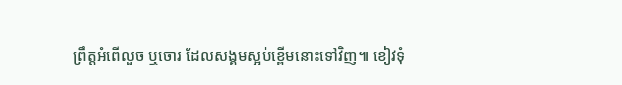ព្រឹត្តអំពើលួច ឬចោរ ដែលសង្គមស្អប់ខ្ពើមនោះទៅវិញ៕ ខៀវទុំ